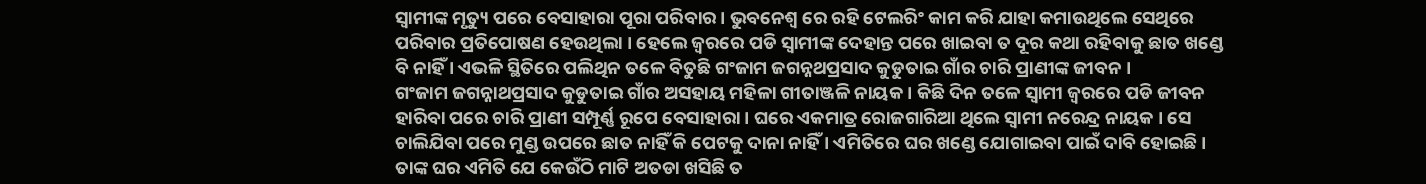ସ୍ୱାମୀଙ୍କ ମୃତ୍ୟୁ ପରେ ବେସାହାରା ପୂରା ପରିବାର । ଭୁବନେଶ୍ୱ ରେ ରହି ଟେଲରିଂ କାମ କରି ଯାହା କମାଉଥିଲେ ସେଥିରେ ପରିବାର ପ୍ରତିପୋଷଣ ହେଉଥିଲା । ହେଲେ ଜ୍ୱରରେ ପଡି ସ୍ୱାମୀଙ୍କ ଦେହାନ୍ତ ପରେ ଖାଇବା ତ ଦୂର କଥା ରହିବାକୁ ଛାତ ଖଣ୍ଡେ ବି ନାହିଁ । ଏଭଳି ସ୍ଥିତିରେ ପଲିଥିନ ତଳେ ବିତୁଛି ଗଂଜାମ ଜଗନ୍ନଥପ୍ରସାଦ କୁଡୁତାଇ ଗାଁର ଚାରି ପ୍ରାଣୀଙ୍କ ଜୀବନ ।
ଗଂଜାମ ଜଗନ୍ନାଥପ୍ରସାଦ କୁଡୁତାଇ ଗାଁର ଅସହାୟ ମହିଳା ଗୀତାଞ୍ଜଳି ନାୟକ । କିଛି ଦିନ ତଳେ ସ୍ୱାମୀ ଜ୍ୱରରେ ପଡି ଜୀବନ ହାରିବା ପରେ ଚାରି ପ୍ରାଣୀ ସମ୍ପୂର୍ଣ୍ଣ ରୂପେ ବେସାହାରା । ଘରେ ଏକମାତ୍ର ରୋଜଗାରିଆ ଥିଲେ ସ୍ୱାମୀ ନରେନ୍ଦ୍ର ନାୟକ । ସେ ଚାଲିଯିବା ପରେ ମୁଣ୍ଡ ଉପରେ ଛାତ ନାହିଁ କି ପେଟକୁ ଦାନା ନାହିଁ । ଏମିତିରେ ଘର ଖଣ୍ଡେ ଯୋଗାଇବା ପାଇଁ ଦାବି ହୋଇଛି ।
ତାଙ୍କ ଘର ଏମିତି ଯେ କେଉଁଠି ମାଟି ଅତଡା ଖସିଛି ତ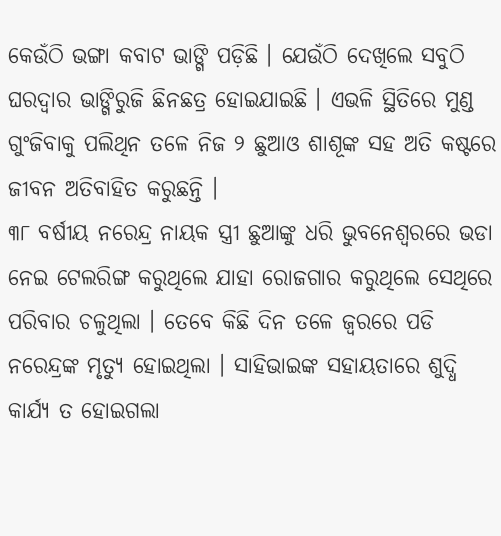କେଉଁଠି ଭଙ୍ଗା କବାଟ ଭାଙ୍ଗି ପଡ଼ିଛି । ଯେଉଁଠି ଦେଖିଲେ ସବୁଠି ଘରଦ୍ୱାର ଭାଙ୍ଗିରୁଜି ଛିନଛତ୍ର ହୋଇଯାଇଛି । ଏଭଳି ସ୍ଥିତିରେ ମୁଣ୍ଡ ଗୁଂଜିବାକୁ ପଲିଥିନ ତଳେ ନିଜ ୨ ଛୁଆଓ ଶାଶୂଙ୍କ ସହ ଅତି କଷ୍ଟରେ ଜୀବନ ଅତିବାହିତ କରୁଛନ୍ତି ।
୩୮ ବର୍ଷୀୟ ନରେନ୍ଦ୍ର ନାୟକ ସ୍ତ୍ରୀ ଛୁଆଙ୍କୁ ଧରି ଭୁବନେଶ୍ୱରରେ ଭଡା ନେଇ ଟେଲରିଙ୍ଗ କରୁଥିଲେ ଯାହା ରୋଜଗାର କରୁଥିଲେ ସେଥିରେ ପରିବାର ଚଳୁଥିଲା । ତେବେ କିଛି ଦିନ ତଳେ ଜ୍ୱରରେ ପଡି ନରେନ୍ଦ୍ରଙ୍କ ମୃତ୍ୟୁ ହୋଇଥିଲା । ସାହିଭାଇଙ୍କ ସହାୟତାରେ ଶୁଦ୍ଧି କାର୍ଯ୍ୟ ତ ହୋଇଗଲା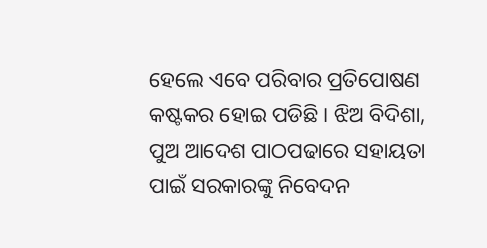ହେଲେ ଏବେ ପରିବାର ପ୍ରତିପୋଷଣ କଷ୍ଟକର ହୋଇ ପଡିଛି । ଝିଅ ବିଦିଶା, ପୁଅ ଆଦେଶ ପାଠପଢାରେ ସହାୟତା ପାଇଁ ସରକାରଙ୍କୁ ନିବେଦନ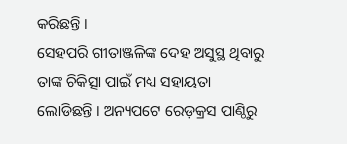କରିଛନ୍ତି ।
ସେହପରି ଗୀତାଞ୍ଜଳିଙ୍କ ଦେହ ଅସୁସ୍ଥ ଥିବାରୁ ତାଙ୍କ ଚିକିତ୍ସା ପାଇଁ ମଧ୍ୟ ସହାୟତା ଲୋଡିଛନ୍ତି । ଅନ୍ୟପଟେ ରେଡ଼କ୍ରସ ପାଣ୍ଠିରୁ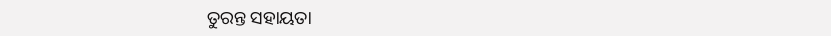ତୁରନ୍ତ ସହାୟତା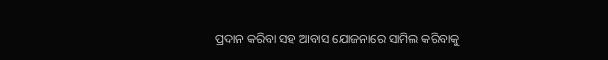ପ୍ରଦାନ କରିବା ସହ ଆବାସ ଯୋଜନାରେ ସାମିଲ କରିବାକୁ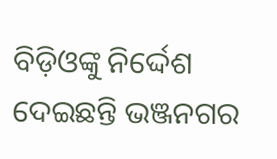ବିଡ଼ିଓଙ୍କୁ ନିର୍ଦ୍ଦେଶ ଦେଇଛନ୍ତି ଭଞ୍ଜନଗର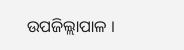ଉପଜିଲ୍ଲାପାଳ ।